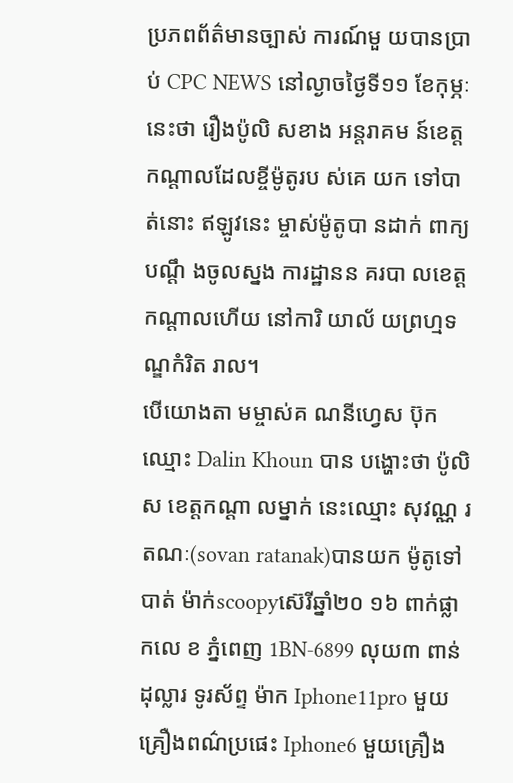ប្រភពព័ត៌មានច្បាស់ ការណ៍មួ យបានប្រាប់ CPC NEWS នៅល្ងាចថ្ងៃទី១១ ខែកុម្ភៈ នេះថា រឿងប៉ូលិ សខាង អន្តរាគម ន៍ខេត្តកណ្តាលដែលខ្ចីម៉ូតូរប ស់គេ យក ទៅបា ត់នោះ ឥឡូវនេះ ម្ចាស់ម៉ូតូបា នដាក់ ពាក្យបណ្តឹ ងចូលស្នង ការដ្ឋានន គរបា លខេត្តកណ្តាលហើយ នៅការិ យាល័ យព្រហ្មទ ណ្ឌកំរិត រាល។
បើយោងតា មម្ចាស់គ ណនីហ្វេស ប៊ុកឈ្មោះ Dalin Khoun បាន បង្ហោះថា ប៉ូលិស ខេត្តកណ្តា លម្នាក់ នេះឈ្មោះ សុវណ្ណ រតណៈ(sovan ratanak)បានយក ម៉ូតូទៅ បាត់ ម៉ាក់scoopyស៊េរីឆ្នាំ២០ ១៦ ពាក់ផ្លាកលេ ខ ភ្នំពេញ 1BN-6899 លុយ៣ ពាន់ដុល្លារ ទូរស័ព្ទ ម៉ាក Iphone11pro មួយគ្រឿងពណ៌ប្រផេះ Iphone6 មួយគ្រឿង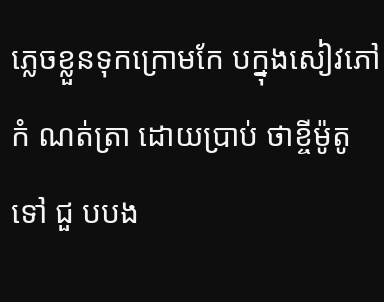ភ្លេចខ្លួនទុកក្រោមកែ បក្នុងសៀវភៅកំ ណត់ត្រា ដោយប្រាប់ ថាខ្ចីម៉ូតូទៅ ជួ បបង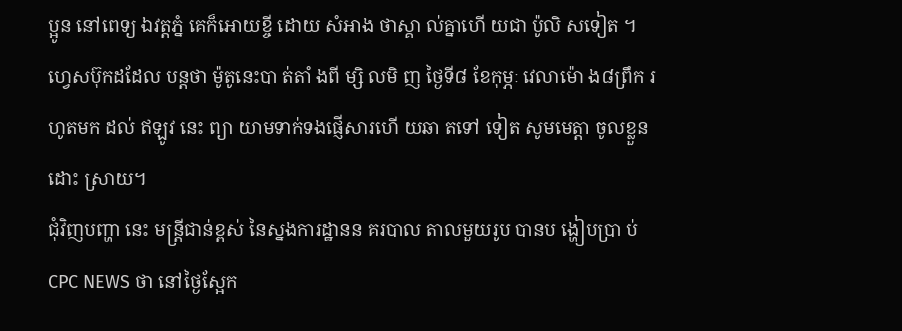ប្អូន នៅពេទ្យ ឯវត្តភ្នំ គេក៏អោយខ្ចី ដោយ សំអាង ថាស្គា ល់គ្នាហើ យជា ប៉ូលិ សទៀត ។
ហ្វេសប៊ុកដដែល បន្តថា ម៉ូតូនេះបា ត់តាំ ងពី ម្សិ លមិ ញ ថ្ងៃទី៨ ខែកុម្ភៈ វេលាម៉ោ ង៨ព្រឹក រហូតមក ដល់ ឥឡូវ នេះ ព្យា យាមទាក់ទងផ្ញើសារហើ យឆា តទៅ ទៀត សូមមេត្តា ចូលខ្លួនដោះ ស្រាយ។
ជុំវិញបញ្ហា នេះ មន្ត្រីជាន់ខ្ពស់ នៃស្នងការដ្ឋានន គរបាល តាលមួយរូប បានប ង្ហៀបប្រា ប់ CPC NEWS ថា នៅថ្ងៃស្អែក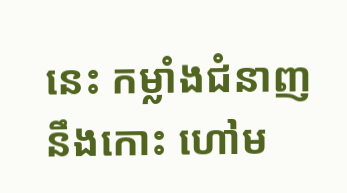នេះ កម្លាំងជំនាញ នឹងកោះ ហៅម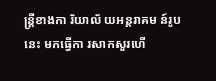ន្ត្រីខាងកា រិយាល័ យអន្តរាគម ន៍រូបនេះ មកធ្វើកា រសាកសួរហើ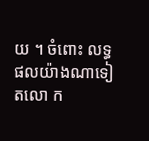យ ។ ចំពោះ លទ្ធផលយ៉ាងណាទៀតលោ ក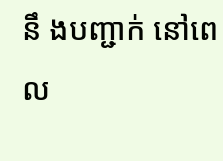នឹ ងបញ្ជាក់ នៅពេល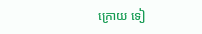ក្រោយ ទៀ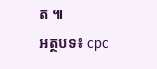ត ៕
អត្ថបទ៖ cpc